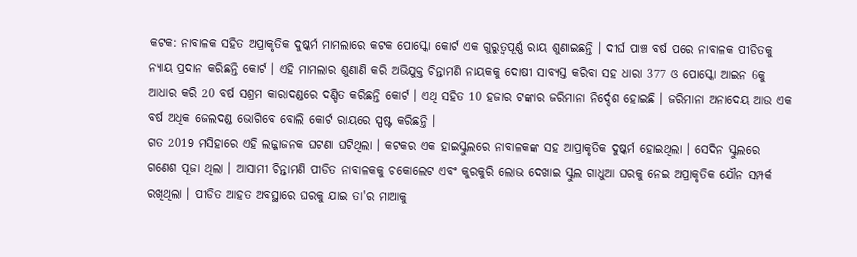କଟକ: ନାବାଳକ ସହିତ ଅପ୍ରାକୃତିକ ଦୁଷ୍କର୍ମ ମାମଲାରେ କଟକ ପୋସ୍କୋ କୋର୍ଟ ଏକ ଗୁରୁତ୍ୱପୂର୍ଣ୍ଣ ରାୟ ଶୁଣାଇଛନ୍ତି । ଦୀର୍ଘ ପାଞ୍ଚ ବର୍ଷ ପରେ ନାବାଳକ ପୀଡିତକୁ ନ୍ୟାୟ ପ୍ରଦାନ କରିଛନ୍ତି କୋର୍ଟ । ଏହି ମାମଲାର ଶୁଣାଣି କରି ଅଭିଯୁକ୍ତ ଚିନ୍ତାମଣି ନାୟକକୁ ଦୋଷୀ ସାବ୍ୟସ୍ତ କରିବା ସହ ଧାରା 377 ଓ ପୋସ୍କୋ ଆଇନ 6କୁ ଆଧାର କରି 20 ବର୍ଷ ସଶ୍ରମ କାରାଦଣ୍ଡରେ ଦଣ୍ଡିତ କରିଛନ୍ତି କୋର୍ଟ । ଏଥି ସହିତ 10 ହଜାର ଟଙ୍କାର ଜରିମାନା ନିର୍ଦ୍ଦେଶ ହୋଇଛି । ଜରିମାନା ଅନାଦେୟ ଆଉ ଏକ ବର୍ଷ ଅଧିକ ଜେଲଦଣ୍ଡ ଭୋଗିବେ ବୋଲି କୋର୍ଟ ରାୟରେ ସ୍ପଷ୍ଟ କରିଛନ୍ତି ।
ଗତ 2019 ମସିହାରେ ଏହି ଲଜ୍ଜାଜନକ ଘଟଣା ଘଟିଥିଲା । କଟକର ଏକ ହାଇସ୍କୁଲରେ ନାବାଳକଙ୍କ ସହ ଆପ୍ରାକୃତିକ ଦୁଷ୍କର୍ମ ହୋଇଥିଲା । ସେଦିନ ସ୍କୁଲରେ ଗଣେଶ ପୂଜା ଥିଲା । ଆସାମୀ ଚିନ୍ତାମଣି ପୀଡିତ ନାବାଳକକୁ ଚକୋଲେଟ ଏବଂ କୁରକୁରି ଲୋଭ ଦେଖାଇ ସ୍କୁଲ ଗାଧୁଆ ଘରକୁ ନେଇ ଅପ୍ରାକୃତିକ ଯୌନ ସମ୍ପର୍କ ରଖିଥିଲା । ପୀଡିତ ଆହତ ଅବସ୍ଥାରେ ଘରକୁ ଯାଇ ତା'ର ମାଆକୁ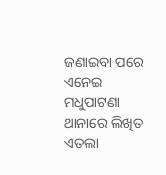ଜଣାଇବା ପରେ ଏନେଇ ମଧୁପାଟଣା ଥାନାରେ ଲିଖିତ ଏତଲା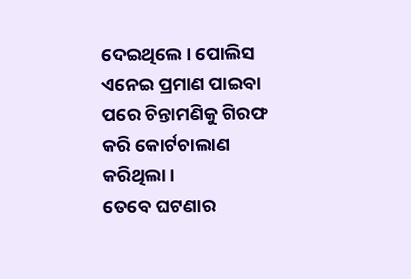ଦେଇଥିଲେ । ପୋଲିସ ଏନେଇ ପ୍ରମାଣ ପାଇବା ପରେ ଚିନ୍ତାମଣିକୁ ଗିରଫ କରି କୋର୍ଟଚାଲାଣ କରିଥିଲା ।
ତେବେ ଘଟଣାର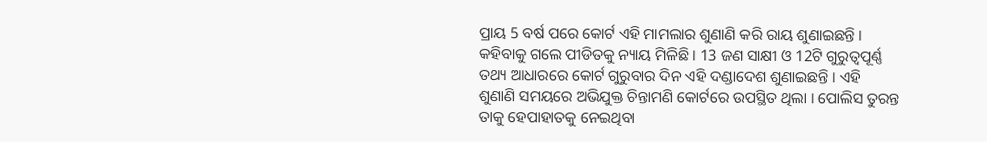ପ୍ରାୟ 5 ବର୍ଷ ପରେ କୋର୍ଟ ଏହି ମାମଲାର ଶୁଣାଣି କରି ରାୟ ଶୁଣାଇଛନ୍ତି । କହିବାକୁ ଗଲେ ପୀଡିତକୁ ନ୍ୟାୟ ମିଳିଛି । 13 ଜଣ ସାକ୍ଷୀ ଓ 12ଟି ଗୁରୁତ୍ୱପୂର୍ଣ୍ଣ ତଥ୍ୟ ଆଧାରରେ କୋର୍ଟ ଗୁରୁବାର ଦିନ ଏହି ଦଣ୍ଡାଦେଶ ଶୁଣାଇଛନ୍ତି । ଏହି ଶୁଣାଣି ସମୟରେ ଅଭିଯୁକ୍ତ ଚିନ୍ତାମଣି କୋର୍ଟରେ ଉପସ୍ଥିତ ଥିଲା । ପୋଲିସ ତୁରନ୍ତ ତାକୁ ହେପାହାତକୁ ନେଇଥିବା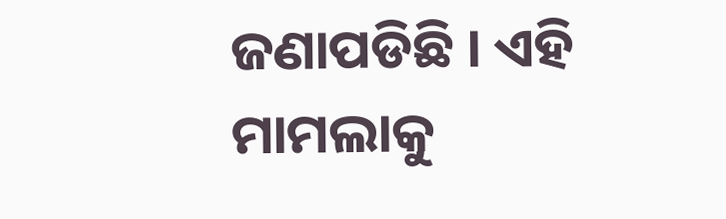ଜଣାପଡିଛି । ଏହି ମାମଲାକୁ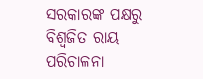ସରକାରଙ୍କ ପକ୍ଷରୁ ବିଶ୍ୱଜିତ ରାୟ ପରିଚାଳନା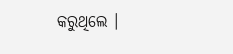କରୁଥିଲେ ।